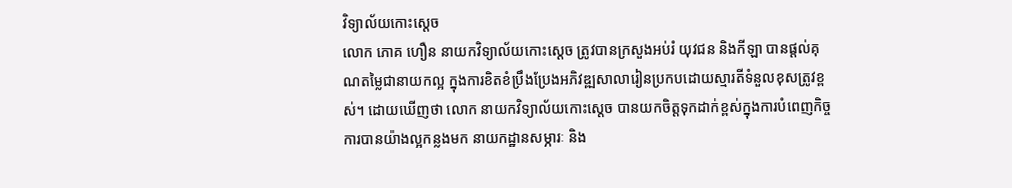វិទ្យាល័យកោះស្តេច
លោក ភោគ ហឿន នាយកវិទ្យាល័យកោះស្តេច ត្រូវបានក្រសួងអប់រំ យុវជន និងកីឡា បានផ្តល់គុណតម្លៃជានាយកល្អ ក្នុងការខិតខំប្រឹងប្រែងអភិវឌ្ឍសាលារៀនប្រកបដោយស្មារតីទំនួលខុសត្រូវខ្ពស់។ ដោយឃើញថា លោក នាយកវិទ្យាល័យកោះស្តេច បានយកចិត្តទុកដាក់ខ្ពស់ក្នុងការបំពេញកិច្ចការបានយ៉ាងល្អកន្លងមក នាយកដ្ឋានសម្ភារៈ និង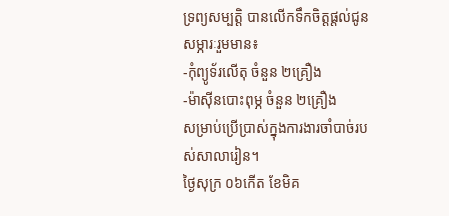ទ្រព្យសម្បត្តិ បានលេីកទឹកចិត្តផ្តល់ជូនសម្ភារៈរួមមាន៖
-កុំព្យូទ័រលេីតុ ចំនួន ២គ្រឿង
-ម៉ាស៊ីនបោះពុម្ភ ចំនួន ២គ្រឿង
សម្រាប់ប្រើប្រាស់ក្នុងការងារចាំបាច់របស់សាលារៀន។
ថ្ងៃសុក្រ ០៦កេីត ខែមិគ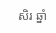សិរ ឆ្នាំ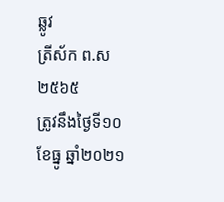ឆ្លូវ
ត្រីស័ក ព.ស២៥៦៥
ត្រូវនឹងថ្ងៃទី១០ ខែធ្នូ ឆ្នាំ២០២១